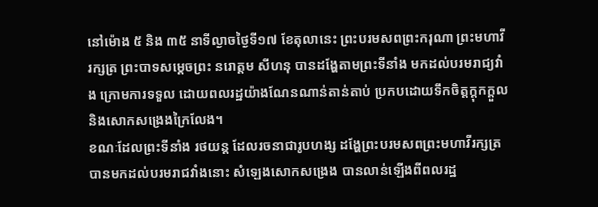នៅម៉ោង ៥ និង ៣៥ នាទីល្ងាចថ្ងៃទី១៧ ខែតុលានេះ ព្រះបរមសពព្រះករុណា ព្រះមហាវីរក្សត្រ ព្រះបាទសម្តេចព្រះ នរោត្តម សីហនុ បានដង្ហែតាមព្រះទីនាំង មកដល់បរមរាជ្យវាំង ក្រោមការទទួល ដោយពលរដ្ឋយ៉ាងណែនណាន់តាន់តាប់ ប្រកបដោយទឹកចិត្តក្តុកក្តួល និងសោកសង្រេងក្រៃលែង។
ខណៈដែលព្រះទីនាំង រថយន្ត ដែលរចនាជារូបហង្ស ដង្ហែព្រះបរមសពព្រះមហាវីរក្សត្រ បានមកដល់បរមរាជវាំងនោះ សំឡេងសោកសង្រេង បានលាន់ឡើងពីពលរដ្ឋ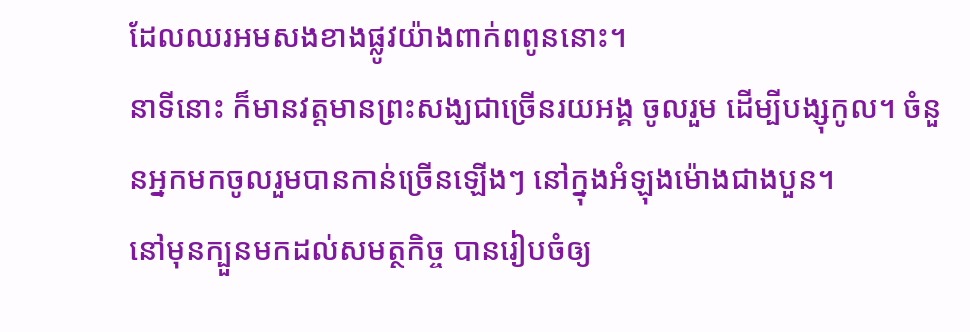ដែលឈរអមសងខាងផ្លូវយ៉ាងពាក់ពពូននោះ។
នាទីនោះ ក៏មានវត្តមានព្រះសង្ឃជាច្រើនរយអង្គ ចូលរួម ដើម្បីបង្សុកូល។ ចំនួនអ្នកមកចូលរួមបានកាន់ច្រើនឡើងៗ នៅក្នុងអំឡុងម៉ោងជាងបួន។
នៅមុនក្បួនមកដល់សមត្ថកិច្ច បានរៀបចំឲ្យ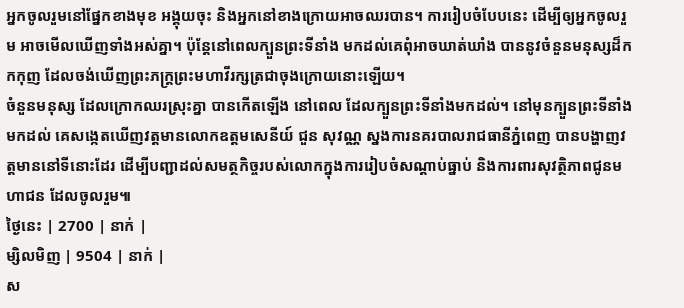អ្នកចូលរួមនៅផ្នែកខាងមុខ អង្គុយចុះ និងអ្នកនៅខាងក្រោយអាចឈរបាន។ ការរៀបចំបែបនេះ ដើម្បីឲ្យអ្នកចូលរួម អាចមើលឃើញទាំងអស់គ្នា។ ប៉ុន្តែនៅពេលក្បួនព្រះទីនាំង មកដល់គេពុំអាចឃាត់ឃាំង បាននូវចំនួនមនុស្សដ៏កកកុញ ដែលចង់ឃើញព្រះភក្ត្រព្រះមហាវីរក្សត្រជាចុងក្រោយនោះឡើយ។
ចំនួនមនុស្ស ដែលក្រោកឈរស្រុះគ្នា បានកើតឡើង នៅពេល ដែលក្បួនព្រះទីនាំងមកដល់។ នៅមុនក្បួនព្រះទីនាំងមកដល់ គេសង្កេតឃើញវត្តមានលោកឧត្តមសេនីយ៍ ជួន សុវណ្ណ ស្នងការនគរបាលរាជធានីភ្នំពេញ បានបង្ហាញវត្តមាននៅទីនោះដែរ ដើម្បីបញ្ជាដល់សមត្ថកិច្ចរបស់លោកក្នុងការរៀបចំសណ្តាប់ធ្នាប់ និងការពារសុវត្ថិភាពជូនមហាជន ដែលចូលរួម៕
ថ្ងៃនេះ | 2700 | នាក់ |
ម្សិលមិញ | 9504 | នាក់ |
ស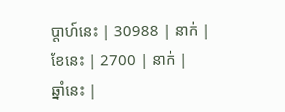ប្ដាហ៍នេះ | 30988 | នាក់ |
ខែនេះ | 2700 | នាក់ |
ឆ្នាំនេះ |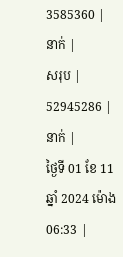3585360 | នាក់ |
សរុប | 52945286 | នាក់ |
ថ្ងៃទី 01 ខែ 11 ឆ្នាំ 2024 ម៉ោង 06:33 |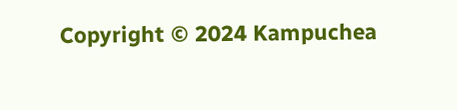Copyright © 2024 Kampuchea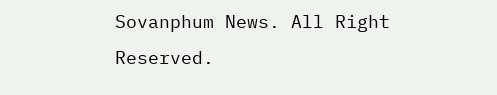Sovanphum News. All Right Reserved.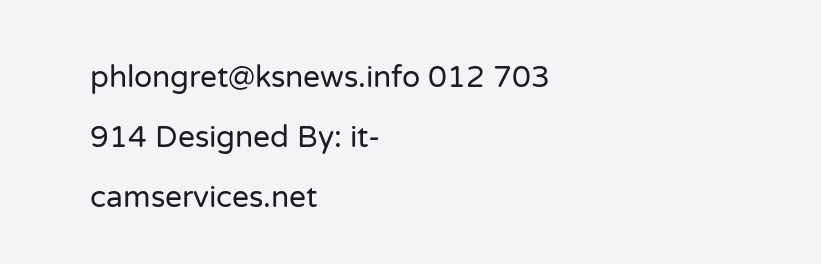phlongret@ksnews.info 012 703 914 Designed By: it-camservices.net